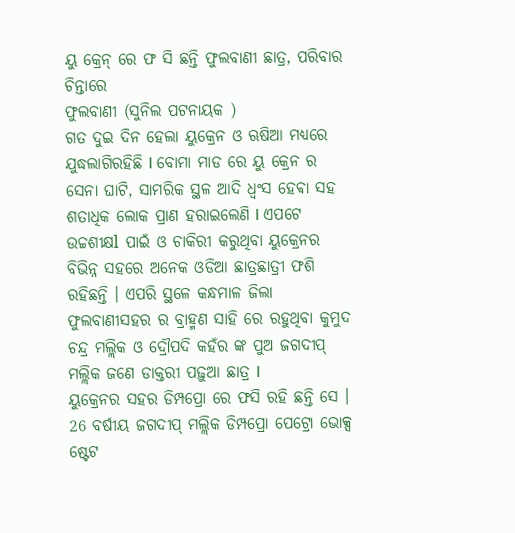ୟୁ କ୍ରେନ୍ ରେ ଫ ସି ଛନ୍ତି ଫୁଲବାଣୀ ଛାତ୍ର, ପରିବାର ଚିନ୍ତାରେ
ଫୁଲବାଣୀ (ସୁନିଲ ପଟନାୟକ )
ଗତ ଦୁଇ ଦିନ ହେଲା ୟୁକ୍ରେନ ଓ ଋଷିଆ ମଧ୍ୟରେ ଯୁଦ୍ଧଲାଗିରହିଛି l ବୋମା ମାଡ ରେ ୟୁ କ୍ରେନ ର ସେନା ଘାଟି, ସାମରିକ ସ୍ଥଳ ଆଦି ଧ୍ବଂସ ହେଵା ସହ ଶତାଧିକ ଲୋକ ପ୍ରାଣ ହରାଇଲେଣି l ଏପଟେ ଉଚ୍ଚଶୀକ୍ଷl ପାଇଁ ଓ ଚାକିରୀ କରୁଥିବା ୟୁକ୍ରେନର ବିଭିନ୍ନ ସହରେ ଅନେକ ଓଡିଆ ଛାତ୍ରଛାତ୍ରୀ ଫଶି ରହିଛନ୍ତି । ଏପରି ସ୍ଥଳେ କନ୍ଧମାଳ ଜିଲା ଫୁଲବାଣୀସହର ର ବ୍ରାହ୍ମଣ ସାହି ରେ ରହୁଥିବା କୁମୁଦ ଚନ୍ଦ୍ର ମଲ୍ଲିକ ଓ ଦ୍ରୌପଦି କହଁର ଙ୍କ ପୁଅ ଜଗଦୀପ୍ ମଲ୍ଲିକ ଜଣେ ଡାକ୍ତରୀ ପଢ଼ୁଆ ଛାତ୍ର l
ୟୁକ୍ରେନର ସହର ଡିମ୍ପପ୍ରୋ ରେ ଫସି ରହି ଛନ୍ତି ସେ । 26 ବର୍ଷୀୟ ଜଗଦୀପ୍ ମଲ୍ଲିକ ଡିମ୍ପପ୍ରୋ ପେଟ୍ରୋ ଭୋକ୍ସ ଷ୍ଟେଟ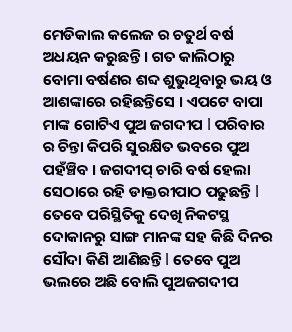ମେଡିକାଲ କଲେଜ ର ଚତୁର୍ଥ ବର୍ଷ ଅଧୟନ କରୁଛନ୍ତି । ଗତ କାଲିଠାରୁ ବୋମା ବର୍ଷଣର ଶବ୍ଦ ଶୁଭୁଥିବାରୁ ଭୟ ଓ ଆଶଙ୍କାରେ ରହିଛନ୍ତିସେ । ଏପଟେ ବାପା ମାଙ୍କ ଗୋଟିଏ ପୁଅ ଜଗଦୀପ l ପରିବାର ର ଚିନ୍ତା କିପରି ସୁରକ୍ଷିତ ଭବରେ ପୁଅ ପହଁଞ୍ଚିବ । ଜଗଦୀପ୍ ଚାରି ବର୍ଷ ହେଲା ସେଠାରେ ରହି ଡାକ୍ତରୀପାଠ ପଢୁଛନ୍ତି l ତେବେ ପରିସ୍ଥିତିକୁ ଦେଖି ନିକଟସ୍ଥ ଦୋକାନରୁ ସାଙ୍ଗ ମାନଙ୍କ ସହ କିଛି ଦିନର ସୌଦା କିଣି ଆଣିଛନ୍ତି l ତେବେ ପୁଅ ଭଲରେ ଅଛି ବୋଲି ପୁଅଜଗଦୀପ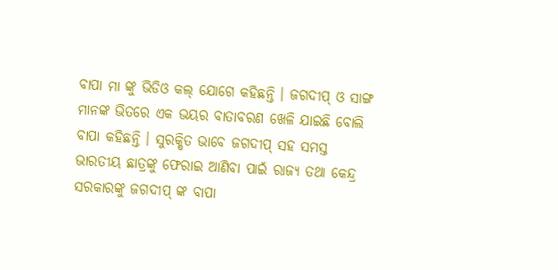ବାପା ମା ଙ୍କୁ ଭିଡିଓ କଲ୍ ଯୋଗେ କହିଛନ୍ତି । ଜଗଦୀପ୍ ଓ ସାଙ୍ଗ ମାନଙ୍କ ଭିତରେ ଏକ ଭୟର ବାତାବରଣ ଖେଳି ଯାଇଛି ବୋଲି ବାପା କହିଛନ୍ତି । ସୁରକ୍ଷିତ ଭାବେ ଜଗଦୀପ୍ ସହ ସମସ୍ତ ଭାରତୀୟ ଛାତ୍ରଙ୍କୁ ଫେରାଇ ଆଣିବା ପାଇଁ ରାଜ୍ୟ ତଥା କେନ୍ଦ୍ର ସରକାରଙ୍କୁ ଜଗଦୀପ୍ ଙ୍କ ବାପା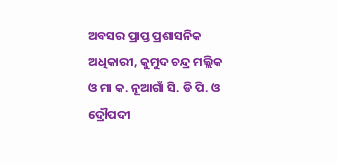ଅବସର ପ୍ରାପ୍ତ ପ୍ରଶାସନିକ ଅଧିକାରୀ, କୁମୁଦ ଚନ୍ଦ୍ର ମଲ୍ଲିକ ଓ ମା କ. ନୂଆଗାଁ ସି. ଡି ପି. ଓ ଦ୍ରୌପଦୀ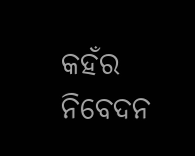କହଁର ନିବେଦନ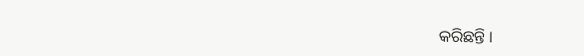କରିଛନ୍ତି ।